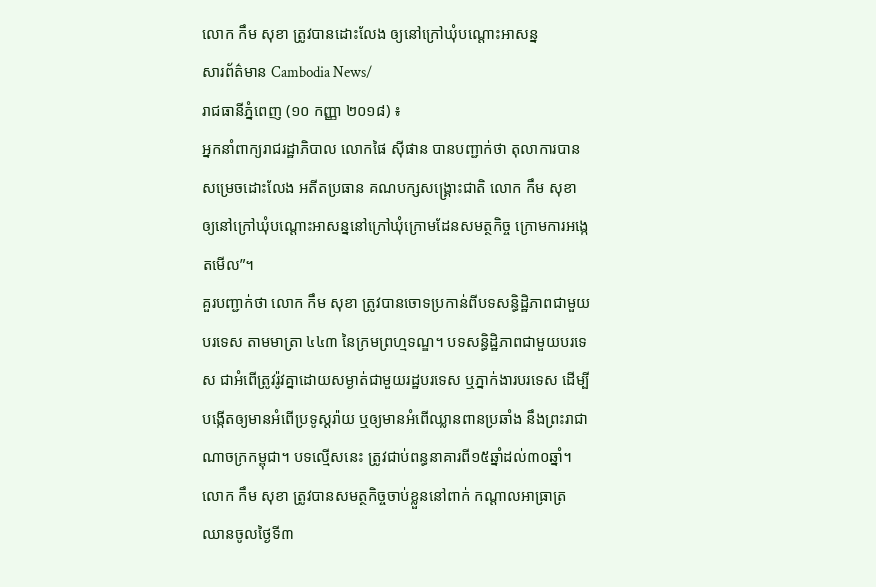លោក កឹម សុខា ត្រូវបានដោះលែង ឲ្យនៅក្រៅឃុំបណ្តោះអាសន្ន
សារព័ត៌មាន Cambodia News/
រាជធានីភ្នំពេញ (១០ កញ្ញា ២០១៨) ៖
អ្នកនាំពាក្យរាជរដ្ឋាភិបាល លោកផៃ ស៊ីផាន បានបញ្ជាក់ថា តុលាការបាន សម្រេចដោះលែង អតីតប្រធាន គណបក្សសង្រ្គោះជាតិ លោក កឹម សុខា ឲ្យនៅក្រៅឃុំបណ្តោះអាសន្ននៅក្រៅឃុំក្រោមដែនសមត្ថកិច្ច ក្រោមការអង្កេតមើល”។
គួរបញ្ជាក់ថា លោក កឹម សុខា ត្រូវបានចោទប្រកាន់ពីបទសន្ធិដ្ឋិភាពជាមួយបរទេស តាមមាត្រា ៤៤៣ នៃក្រមព្រហ្មទណ្ឌ។ បទសន្ធិដ្ឋិភាពជាមួយបរទេស ជាអំពើត្រូវរ៉ូវគ្នាដោយសម្ងាត់ជាមួយរដ្ឋបរទេស ឬភ្នាក់ងារបរទេស ដើម្បីបង្កើតឲ្យមានអំពើប្រទូស្តរ៉ាយ ឬឲ្យមានអំពើឈ្លានពានប្រឆាំង នឹងព្រះរាជា ណាចក្រកម្ពុជា។ បទល្មើសនេះ ត្រូវជាប់ពន្ធនាគារពី១៥ឆ្នាំដល់៣០ឆ្នាំ។
លោក កឹម សុខា ត្រូវបានសមត្ថកិច្ចចាប់ខ្លួននៅពាក់ កណ្តាលអាធ្រាត្រ ឈានចូលថ្ងៃទី៣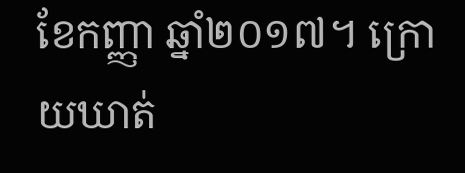ខែកញ្ញា ឆ្នាំ២០១៧។ ក្រោយឃាត់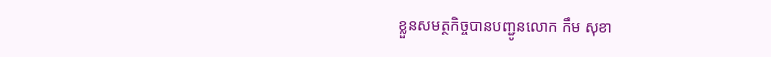ខ្លួនសមត្ថកិច្ចបានបញ្ជូនលោក កឹម សុខា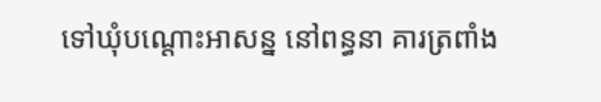ទៅឃុំបណ្តោះអាសន្ន នៅពន្ធនា គារត្រពាំង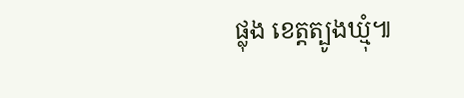ផ្លុង ខេត្តត្បូងឃ្មុំ៕